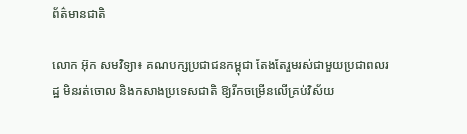ព័ត៌មានជាតិ

លោក អ៊ុក សមវិទ្យា៖ គណបក្សប្រជាជនកម្ពុជា តែងតែរួមរស់ជាមួយប្រជាពលរដ្ឋ មិនរត់ចោល និងកសាងប្រទេសជាតិ ឱ្យរីកចម្រើនលើគ្រប់វិស័យ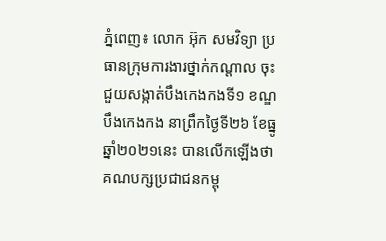ភ្នំពេញ៖ លោក អ៊ុក សមវិទ្យា ប្រធានក្រុមការងារថ្នាក់កណ្តាល ចុះជួយសង្កាត់បឹងកេងកងទី១ ខណ្ឌបឹងកេងកង នាព្រឹកថ្ងៃទី២៦ ខែធ្នូ ឆ្នាំ២០២១នេះ បានលើកឡើងថា គណបក្សប្រជាជនកម្ពុ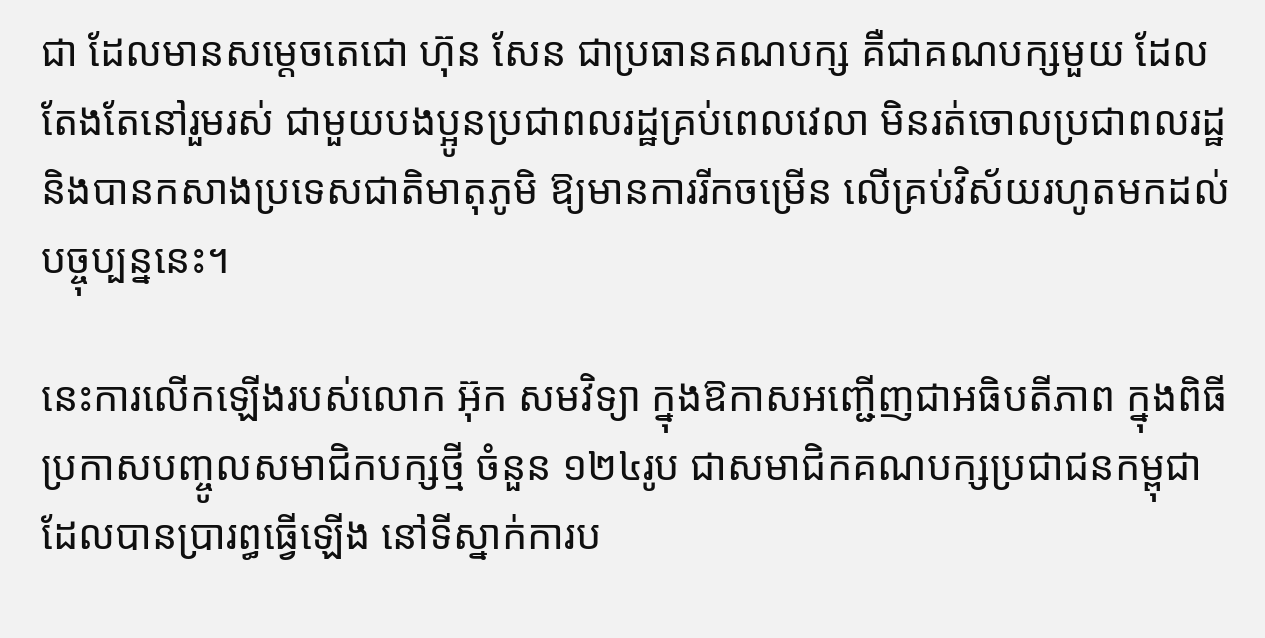ជា ដែលមានសម្តេចតេជោ ហ៊ុន សែន ជាប្រធានគណបក្ស គឺជាគណបក្សមួយ ដែលតែងតែនៅរួមរស់ ជាមួយបងប្អូនប្រជាពលរដ្ឋគ្រប់ពេលវេលា មិនរត់ចោលប្រជាពលរដ្ឋ និងបានកសាងប្រទេសជាតិមាតុភូមិ ឱ្យមានការរីកចម្រើន លើគ្រប់វិស័យរហូតមកដល់បច្ចុប្បន្ននេះ។

នេះការលើកឡើងរបស់លោក អ៊ុក សមវិទ្យា ក្នុងឱកាសអញ្ជើញជាអធិបតីភាព ក្នុងពិធីប្រកាសបញ្ចូលសមាជិកបក្សថ្មី ចំនួន ១២៤រូប ជាសមាជិកគណបក្សប្រជាជនកម្ពុជា ដែលបានប្រារព្ធធ្វើឡើង នៅទីស្នាក់ការប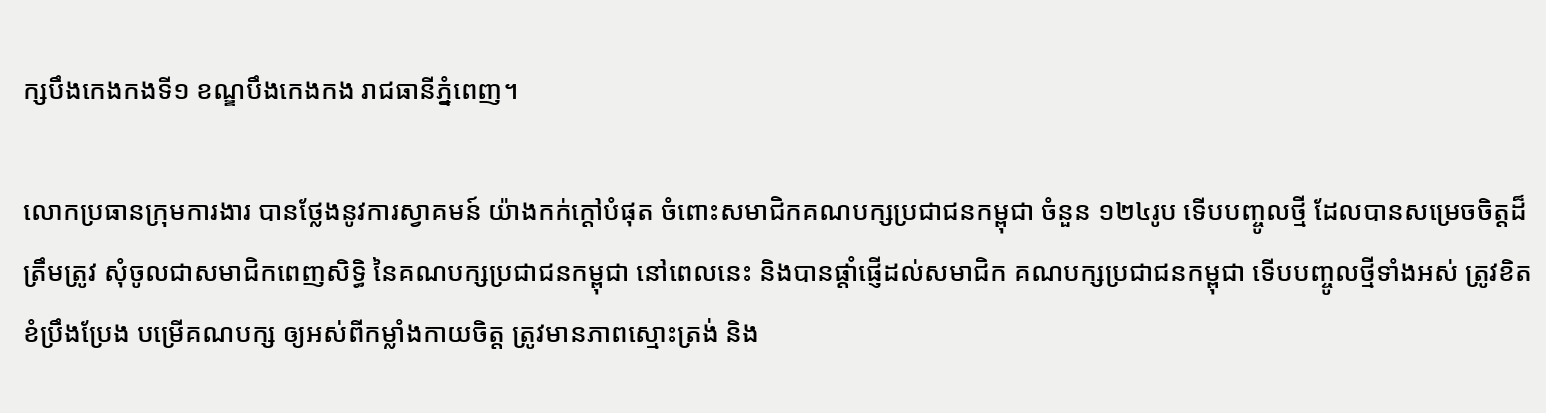ក្សបឹងកេងកងទី១ ខណ្ឌបឹងកេងកង រាជធានីភ្នំពេញ។

លោកប្រធានក្រុមការងារ បានថ្លែងនូវការស្វាគមន៍ យ៉ាងកក់ក្តៅបំផុត ចំពោះសមាជិកគណបក្សប្រជាជនកម្ពុជា ចំនួន ១២៤រូប ទើបបញ្ចូលថ្មី ដែលបានសម្រេចចិត្តដ៏ត្រឹមត្រូវ សុំចូលជាសមាជិកពេញសិទ្ធិ នៃគណបក្សប្រជាជនកម្ពុជា នៅពេលនេះ និងបានផ្តាំផ្ញើដល់សមាជិក គណបក្សប្រជាជនកម្ពុជា ទើបបញ្ចូលថ្មីទាំងអស់ ត្រូវខិតខំប្រឹងប្រែង បម្រើគណបក្ស ឲ្យអស់ពីកម្លាំងកាយចិត្ត ត្រូវមានភាពស្មោះត្រង់ និង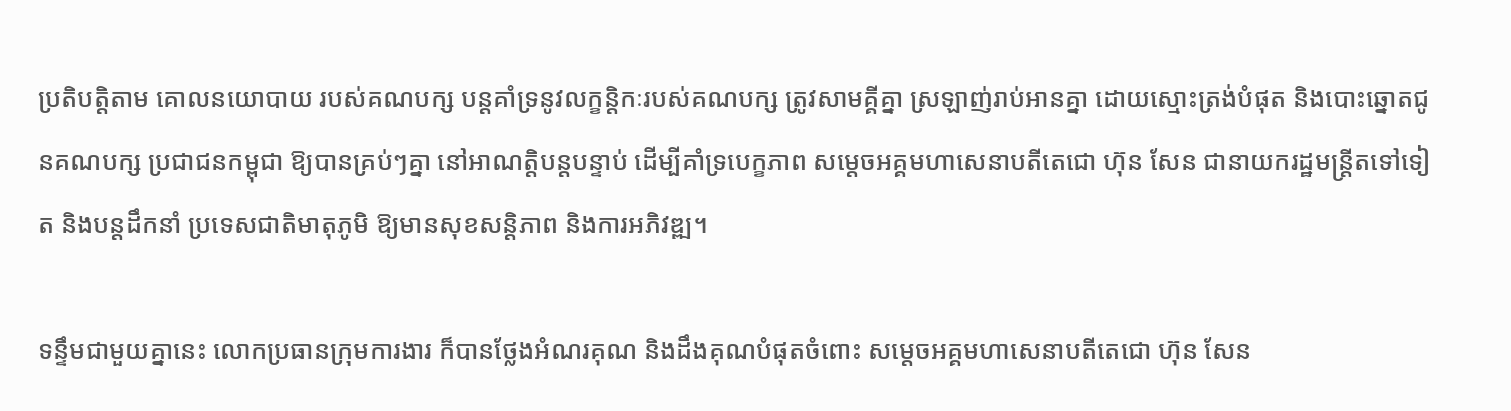ប្រតិបត្ដិតាម គោលនយោបាយ របស់គណបក្ស បន្ដគាំទ្រនូវលក្ខន្ដិកៈរបស់គណបក្ស ត្រូវសាមគ្គីគ្នា ស្រឡាញ់រាប់អានគ្នា ដោយស្មោះត្រង់បំផុត និងបោះឆ្នោតជូនគណបក្ស ប្រជាជនកម្ពុជា ឱ្យបានគ្រប់ៗគ្នា នៅអាណតិ្តបន្តបន្ទាប់ ដើម្បីគាំទ្របេក្ខភាព សម្តេចអគ្គមហាសេនាបតីតេជោ ហ៊ុន សែន ជានាយករដ្ឋមន្ត្រីតទៅទៀត និងបន្តដឹកនាំ ប្រទេសជាតិមាតុភូមិ ឱ្យមានសុខសន្តិភាព និងការអភិវឌ្ឍ។

ទន្ទឹមជាមួយគ្នានេះ លោកប្រធានក្រុមការងារ ក៏បានថ្លែងអំណរគុណ និងដឹងគុណបំផុតចំពោះ សម្តេចអគ្គមហាសេនាបតីតេជោ ហ៊ុន សែន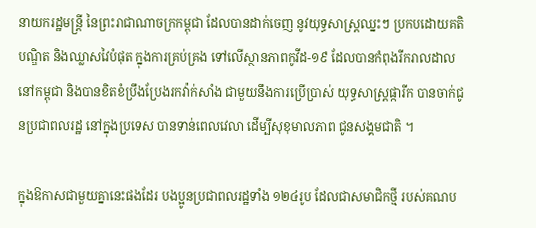នាយករដ្ឋមន្រ្តី នៃព្រះរាជាណាចក្រកម្ពុជា ដែលបានដាក់ចេញ នូវយុទ្ធសាស្រ្តឈ្នះៗ ប្រកបដោយគតិបណ្ឌិត និងឈ្លាសវៃបំផុត ក្នុងការគ្រប់គ្រង ទៅលើស្ថានភាពកូវីដ-១៩ ដែលបានកំពុងរីករាលដាល នៅកម្ពុជា និងបានខិតខំប្រឹងប្រែងរកវ៉ាក់សាំង ជាមួយនឹងការប្រើប្រាស់ យុទ្ធសាស្រ្តផ្ការីក បានចាក់ជូនប្រជាពលរដ្ឋ នៅក្នុងប្រទេស បានទាន់ពេលវេលា ដើម្បីសុខុមាលភាព ជូនសង្គមជាតិ ។

ក្នុងឱកាសជាមួយគ្នានេះផងដែរ បងប្អូនប្រជាពលរដ្ឋទាំង ១២៤រូប ដែលជាសមាជិកថ្មី របស់គណប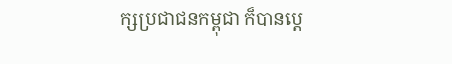ក្សប្រជាជនកម្ពុជា ក៏បានប្តេ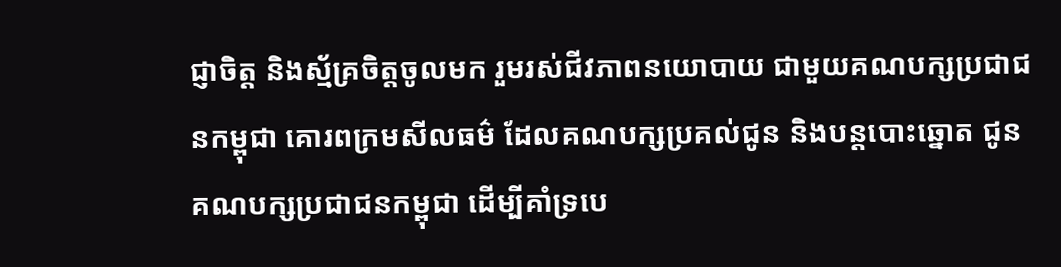ជ្ញាចិត្ត និងស្ម័គ្រចិត្តចូលមក រួមរស់ជីវភាពនយោបាយ ជាមួយគណបក្សប្រជាជនកម្ពុជា គោរពក្រមសីលធម៌ ដែលគណបក្សប្រគល់ជូន និងបន្តបោះឆ្នោត ជូនគណបក្សប្រជាជនកម្ពុជា ដើម្បីគាំទ្របេ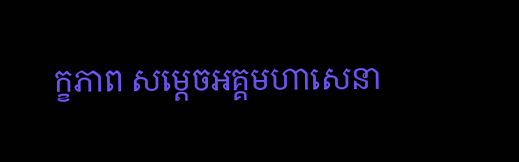ក្ខភាព សម្តេចអគ្គមហាសេនា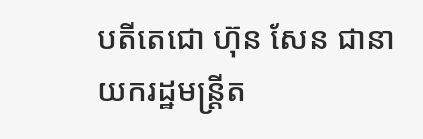បតីតេជោ ហ៊ុន សែន ជានាយករដ្ឋមន្ត្រីត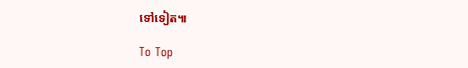ទៅទៀត៕

To Top